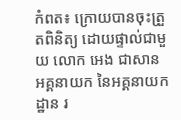កំពត៖ ក្រោយបានចុះត្រួតពិនិត្យ ដោយផ្ទាល់ជាមួយ លោក អេង ជាសាន អគ្គនាយក នៃអគ្គនាយកដ្ឋាន រ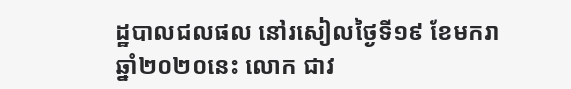ដ្ឋបាលជលផល នៅរសៀលថ្ងៃទី១៩ ខែមករា ឆ្នាំ២០២០នេះ លោក ជាវ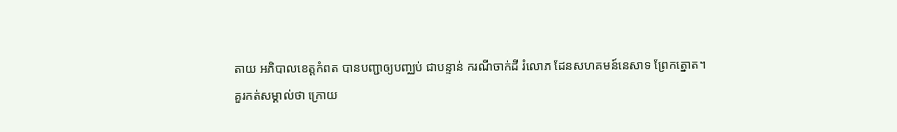តាយ អភិបាលខេត្តកំពត បានបញ្ជាឲ្យបញ្ឈប់ ជាបន្ទាន់ ករណីចាក់ដី រំលោភ ដែនសហគមន៍នេសាទ ព្រែកត្នោត។
គួរកត់សម្គាល់ថា ក្រោយ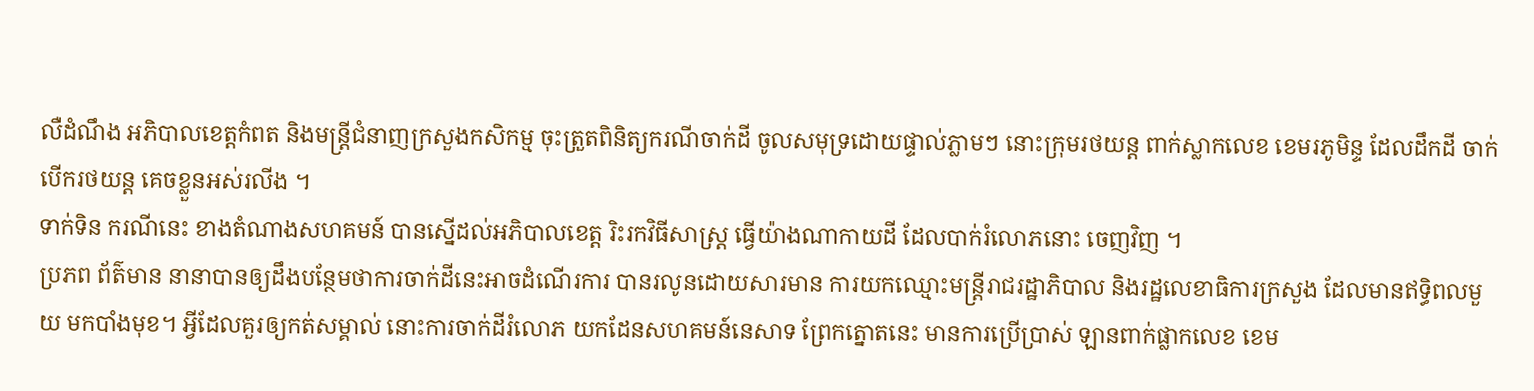លឺដំណឹង អភិបាលខេត្តកំពត និងមន្រ្តីជំនាញក្រសួងកសិកម្ម ចុះត្រួតពិនិត្យករណីចាក់ដី ចូលសមុទ្រដោយផ្ទាល់ភ្លាមៗ នោះក្រុមរថយន្ត ពាក់ស្លាកលេខ ខេមរភូមិន្ទ ដែលដឹកដី ចាក់បើករថយន្ត គេចខ្លួនអស់រលីង ។
ទាក់ទិន ករណីនេះ ខាងតំណាងសហគមន៍ បានស្នើដល់អភិបាលខេត្ត រិះរកវិធីសាស្រ្ត ធ្វើយ៉ាងណាកាយដី ដែលបាក់រំលោភនោះ ចេញវិញ ។
ប្រភព ព័ត៌មាន នានាបានឲ្យដឹងបន្ថែមថាការចាក់ដីនេះអាចដំណើរការ បានរលូនដោយសារមាន ការយកឈ្មោះមន្រ្តីរាជរដ្ឋាភិបាល និងរដ្ឋលេខាធិការក្រសួង ដែលមានឥទ្ធិពលមួយ មកបាំងមុខ។ អ្វីដែលគួរឲ្យកត់សម្គាល់ នោះការចាក់ដីរំលោភ យកដែនសហគមន៍នេសាទ ព្រែកត្នោតនេះ មានការប្រើប្រាស់ ឡានពាក់ផ្លាកលេខ ខេម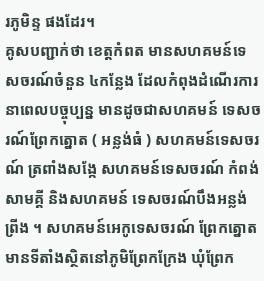រភូមិន្ទ ផងដែរ។
គូសបញ្ជាក់ថា ខេត្តកំពត មានសហគមន៍ទេសចរណ៍ចំនួន ៤កន្លែង ដែលកំពុងដំណើរការ នាពេលបច្ចុប្បន្ន មានដូចជាសហគមន៍ ទេសចរណ៍ព្រែកត្នោត ( អន្លង់ធំ ) សហគមន៍ទេសចរណ៍ ត្រពាំងសង្កែ សហគមន៍ទេសចរណ៍ កំពង់សាមគ្គី និងសហគមន៍ ទេសចរណ៍បឹងអន្លង់ព្រីង ។ សហគមន៍អេកូទេសចរណ៍ ព្រែកត្នោត មានទីតាំងស្ថិតនៅភូមិព្រែកក្រែង ឃុំព្រែក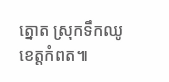ត្នោត ស្រុកទឹកឈូ ខេត្តកំពត៕